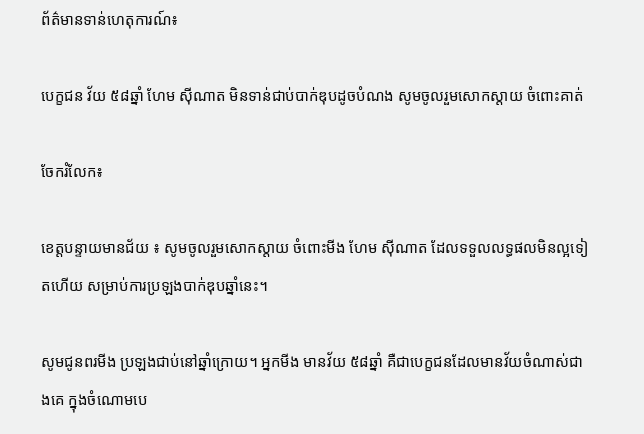ព័ត៌មានទាន់ហេតុការណ៍៖

បេក្ខជន វ័យ ៥៨ឆ្នាំ ហែម ស៊ីណាត មិនទាន់ជាប់បាក់ឌុបដូចបំណង សូមចូលរួមសោកស្តាយ ចំពោះគាត់

ចែករំលែក៖

ខេត្តបន្ទាយមានជ័យ ៖ សូមចូលរួមសោកស្តាយ ចំពោះមីង ហែម ស៊ីណាត ដែលទទួលលទ្ធផលមិនល្អទៀតហើយ សម្រាប់ការប្រឡងបាក់ឌុបឆ្នាំនេះ។

សូមជូនពរមីង ប្រឡងជាប់នៅឆ្នាំក្រោយ។ អ្នកមីង មានវ័យ ៥៨ឆ្នាំ គឺជាបេក្ខជនដែលមានវ័យចំណាស់ជាងគេ ក្នុងចំណោមបេ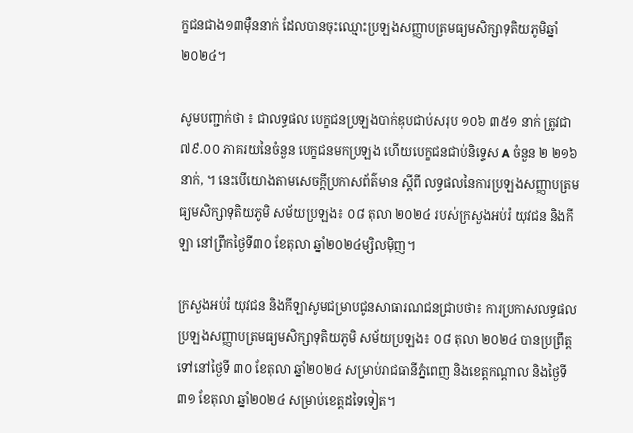ក្ខជនជាង១៣ម៉ឺននាក់ ដែលបានចុះឈ្មោះប្រឡងសញ្ញាបត្រមធ្យមសិក្សាទុតិយភូមិឆ្នាំ២០២៤។

សូមបញ្ជាក់ថា ៖ ជាលទ្ធផល បេក្ខជនប្រឡងបាក់ឌុបជាប់សរុប ១០៦ ៣៥១ នាក់ ត្រូវជា ៧៩.០០ ភាគរយនៃចំនួន បេក្ខជនមកប្រឡង ហើយបេក្ខជនជាប់និទ្ទេស A ចំនួន ២ ២១៦ នាក់, ។ នេះបើយោងតាមសេចក្តីប្រកាសព័ត៌មាន ស្តីពី លទ្ធផលនៃការប្រឡងសញ្ញាបត្រមធ្យមសិក្សាទុតិយភូមិ សម័យប្រឡង៖ ០៨ តុលា ២០២៤ របស់ក្រសួងអប់រំ យុវជន និងកីឡា នៅព្រឹកថ្ងៃទី៣០ ខែតុលា ឆ្នាំ២០២៤ម្សិលមុិញ។

ក្រសួងអប់រំ យុវជន និងកីឡាសូមជម្រាបជូនសាធារណជនជ្រាបថា៖ ការប្រកាសលទ្ធផល ប្រឡងសញ្ញាបត្រមធ្យមសិក្សាទុតិយភូមិ សម័យប្រឡង៖ ០៨ តុលា ២០២៤ បានប្រព្រឹត្តទៅនៅថ្ងៃទី ៣០ ខែតុលា ឆ្នាំ២០២៤ សម្រាប់រាជធានីភ្នំពេញ និងខេត្តកណ្តាល និងថ្ងៃទី៣១ ខែតុលា ឆ្នាំ២០២៤ សម្រាប់ខេត្តដទៃទៀត។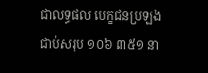ជាលទ្ធផល បេក្ខជនប្រឡងជាប់សរុប ១០៦ ៣៥១ នា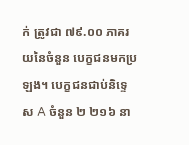ក់ ត្រូវជា ៧៩.០០ ភាគរយនៃចំនួន បេក្ខជនមកប្រឡង។ បេក្ខជនជាប់និទ្ទេស A ចំនួន ២ ២១៦ នា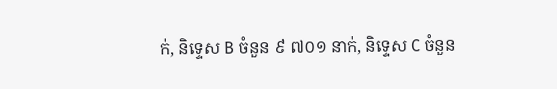ក់, និទ្ទេស B ចំនួន ៩ ៧០១ នាក់, និទ្ទេស C ចំនួន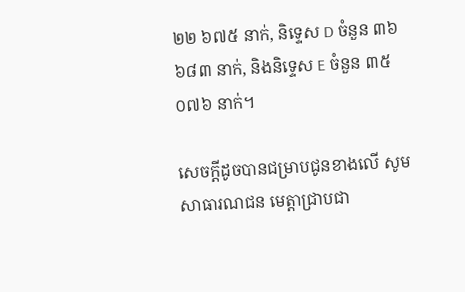២២ ៦៧៥ នាក់, និទ្ទេស D ចំនួន ៣៦ ៦៨៣ នាក់, និងនិទ្ទេស E ចំនួន ៣៥ ០៧៦ នាក់។

សេចក្តីដូចបានជម្រាបជូនខាងលើ សូម សាធារណជន មេត្តាជ្រាបជា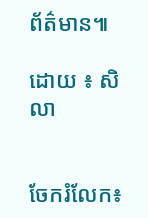ព័ត៌មាន៕

ដោយ ៖ សិលា


ចែករំលែក៖